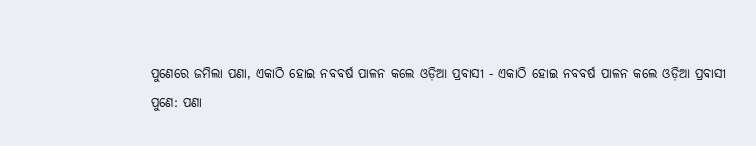ପୁଣେରେ ଜମିଲା ପଣା, ଏକାଠି ହୋଇ ନବବର୍ଷ ପାଳନ କଲେ ଓଡ଼ିଆ ପ୍ରବାସୀ - ଏକାଠି ହୋଇ ନବବର୍ଷ ପାଳନ କଲେ ଓଡ଼ିଆ ପ୍ରବାସୀ
ପୁଣେ: ପଣା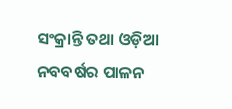ସଂକ୍ରାନ୍ତି ତଥା ଓଡ଼ିଆ ନବବର୍ଷର ପାଳନ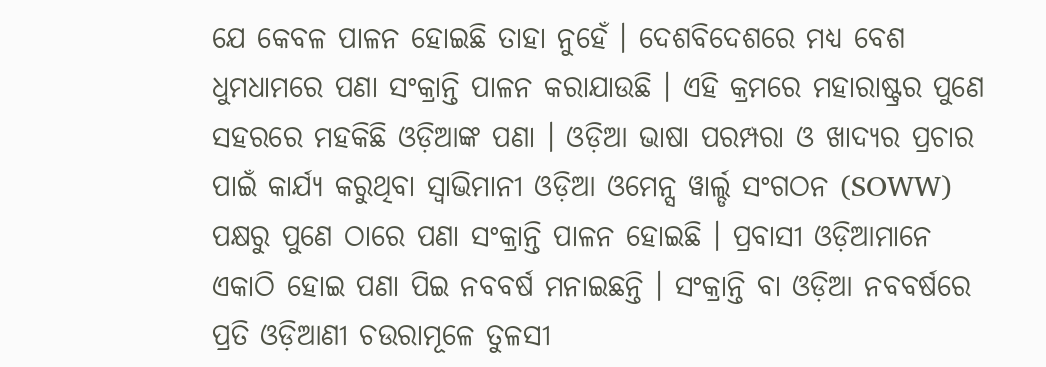ଯେ କେବଳ ପାଳନ ହୋଇଛି ତାହା ନୁହେଁ । ଦେଶବିଦେଶରେ ମଧ୍ୟ ବେଶ ଧୁମଧାମରେ ପଣା ସଂକ୍ରାନ୍ତି ପାଳନ କରାଯାଉଛି । ଏହି କ୍ରମରେ ମହାରାଷ୍ଟ୍ରର ପୁଣେ ସହରରେ ମହକିଛି ଓଡ଼ିଆଙ୍କ ପଣା । ଓଡ଼ିଆ ଭାଷା ପରମ୍ପରା ଓ ଖାଦ୍ୟର ପ୍ରଚାର ପାଇଁ କାର୍ଯ୍ୟ କରୁଥିବା ସ୍ୱାଭିମାନୀ ଓଡ଼ିଆ ଓମେନ୍ସ ୱାର୍ଲ୍ଡ ସଂଗଠନ (SOWW) ପକ୍ଷରୁ ପୁଣେ ଠାରେ ପଣା ସଂକ୍ରାନ୍ତି ପାଳନ ହୋଇଛି । ପ୍ରବାସୀ ଓଡ଼ିଆମାନେ ଏକାଠି ହୋଇ ପଣା ପିଇ ନବବର୍ଷ ମନାଇଛନ୍ତି । ସଂକ୍ରାନ୍ତି ବା ଓଡ଼ିଆ ନବବର୍ଷରେ ପ୍ରତି ଓଡ଼ିଆଣୀ ଚଉରାମୂଳେ ତୁଳସୀ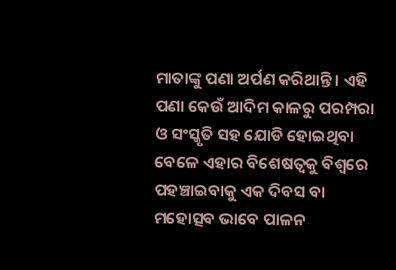ମାତାଙ୍କୁ ପଣା ଅର୍ପଣ କରିଥାନ୍ତି । ଏହି ପଣା କେଉଁ ଆଦିମ କାଳରୁ ପରମ୍ପରା ଓ ସଂସ୍କୃତି ସହ ଯୋଡି ହୋଇଥିବା ବେଳେ ଏହାର ବିଶେଷତ୍ବକୁ ବିଶ୍ୱରେ ପହଞ୍ଚାଇବାକୁ ଏକ ଦିବସ ବା ମହୋତ୍ସବ ଭାବେ ପାଳନ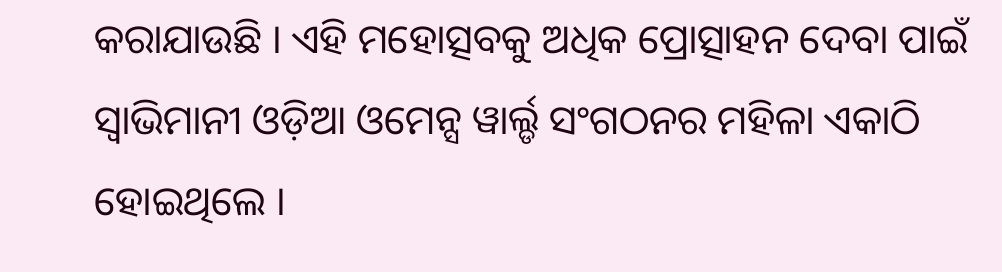କରାଯାଉଛି । ଏହି ମହୋତ୍ସବକୁ ଅଧିକ ପ୍ରୋତ୍ସାହନ ଦେବା ପାଇଁ ସ୍ୱାଭିମାନୀ ଓଡ଼ିଆ ଓମେନ୍ସ ୱାର୍ଲ୍ଡ ସଂଗଠନର ମହିଳା ଏକାଠି ହୋଇଥିଲେ ।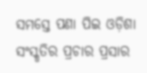ସମସ୍ତେ ପଣା ପିଇ ଓଡ଼ିଶା ସଂସ୍କୃତିର ପ୍ରଚାର ପ୍ରସାର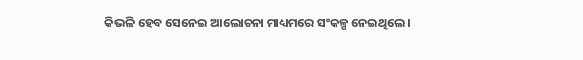କିଭଳି ହେବ ସେନେଇ ଆଲୋଚନା ମାଧ୍ୟମରେ ସଂକଳ୍ପ ନେଇଥିଲେ ।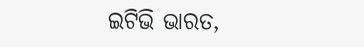ଇଟିଭି ଭାରତ,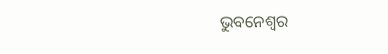ଭୁବନେଶ୍ବର